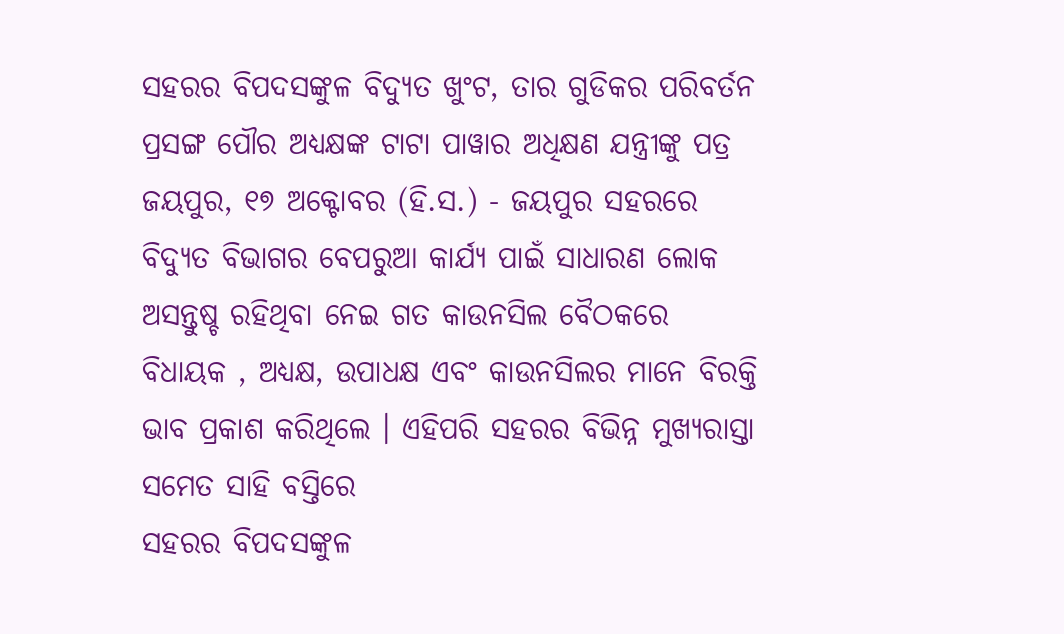ସହରର ବିପଦସଙ୍କୁଳ ବିଦ୍ୟୁତ ଖୁଂଟ, ତାର ଗୁଡିକର ପରିବର୍ତନ ପ୍ରସଙ୍ଗ ପୌର ଅଧ୍ୟକ୍ଷଙ୍କ ଟାଟା ପାୱାର ଅଧିକ୍ଷଣ ଯନ୍ତ୍ରୀଙ୍କୁ ପତ୍ର
ଜୟପୁର, ୧୭ ଅକ୍ଟୋବର (ହି.ସ.) - ଜୟପୁର ସହରରେ ବିଦ୍ୟୁତ ବିଭାଗର ବେପରୁଆ କାର୍ଯ୍ୟ ପାଇଁ ସାଧାରଣ ଲୋକ ଅସନ୍ତୁଷ୍ଚ ରହିଥିବା ନେଇ ଗତ କାଉନସିଲ ବୈଠକରେ ବିଧାୟକ , ଅଧ୍ୟକ୍ଷ, ଉପାଧକ୍ଷ ଏବଂ କାଉନସିଲର ମାନେ ବିରକ୍ତି ଭାବ ପ୍ରକାଶ କରିଥିଲେ । ଏହିପରି ସହରର ବିଭିନ୍ନ ମୁଖ୍ୟରାସ୍ତା ସମେତ ସାହି ବସ୍ତିରେ
ସହରର ବିପଦସଙ୍କୁଳ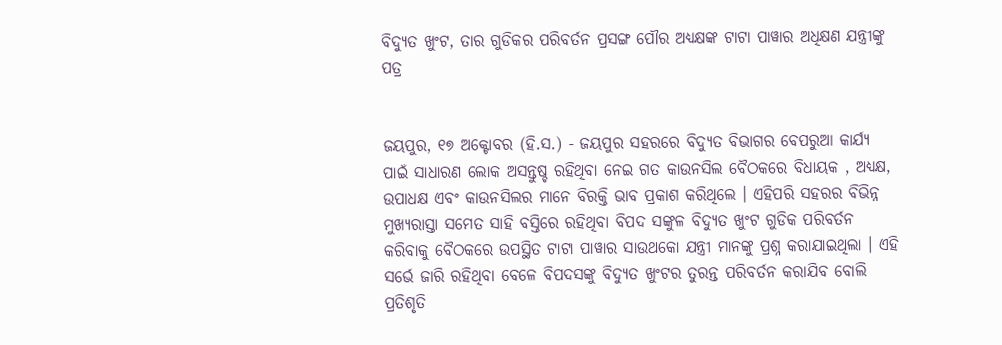ବିଦ୍ୟୁତ ଖୁଂଟ, ତାର ଗୁଡିକର ପରିବର୍ତନ ପ୍ରସଙ୍ଗ ପୌର ଅଧ୍ୟକ୍ଷଙ୍କ ଟାଟା ପାୱାର ଅଧିକ୍ଷଣ ଯନ୍ତ୍ରୀଙ୍କୁ ପତ୍ର


ଜୟପୁର, ୧୭ ଅକ୍ଟୋବର (ହି.ସ.) - ଜୟପୁର ସହରରେ ବିଦ୍ୟୁତ ବିଭାଗର ବେପରୁଆ କାର୍ଯ୍ୟ ପାଇଁ ସାଧାରଣ ଲୋକ ଅସନ୍ତୁଷ୍ଚ ରହିଥିବା ନେଇ ଗତ କାଉନସିଲ ବୈଠକରେ ବିଧାୟକ , ଅଧ୍ୟକ୍ଷ, ଉପାଧକ୍ଷ ଏବଂ କାଉନସିଲର ମାନେ ବିରକ୍ତି ଭାବ ପ୍ରକାଶ କରିଥିଲେ । ଏହିପରି ସହରର ବିଭିନ୍ନ ମୁଖ୍ୟରାସ୍ତା ସମେତ ସାହି ବସ୍ତିରେ ରହିଥିବା ବିପଦ ସଙ୍କୁଳ ବିଦ୍ୟୁତ ଖୁଂଟ ଗୁଡିକ ପରିବର୍ତନ କରିବାକୁ ବୈଠକରେ ଉପସ୍ଥିତ ଟାଟା ପାୱାର ସାଉଥକୋ ଯନ୍ତ୍ରୀ ମାନଙ୍କୁ ପ୍ରଶ୍ନ କରାଯାଇଥିଲା । ଏହି ସର୍ଭେ ଜାରି ରହିଥିବା ବେଳେ ବିପଦସଙ୍କୁ ବିଦ୍ୟୁତ ଖୁଂଟର ତୁରନ୍ତ ପରିବର୍ତନ କରାଯିବ ବୋଲି ପ୍ରତିଶୃତି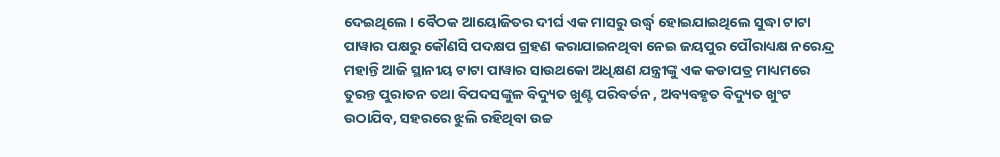ଦେଇଥିଲେ । ବୈଠକ ଆୟୋଜିତର ଦୀର୍ଘ ଏକ ମାସରୁ ଉର୍ଦ୍ଧ୍ୱ ହୋଇଯାଇଥିଲେ ସୁଦ୍ଧା ଟାଟା ପାୱାର ପକ୍ଷରୁ କୌଣସି ପଦକ୍ଷପ ଗ୍ରହଣ କରାଯାଇନଥିବା ନେଇ ଜୟପୁର ପୌରାଧ୍ୟକ୍ଷ ନରେନ୍ଦ୍ର ମହାନ୍ତି ଆଜି ସ୍ଥାନୀୟ ଟାଟା ପାୱାର ସାଉଥକୋ ଅଧିକ୍ଷଣ ଯନ୍ତ୍ରୀଙ୍କୁ ଏକ କଡାପତ୍ର ମାଧ୍ୟମରେ ତୁରନ୍ତ ପୁରାତନ ତଥା ବିପଦସଙ୍କୁଳ ବିଦ୍ୟୁତ ଖୁଣ୍ଟ ପରିବର୍ତନ , ଅବ୍ୟବହୃତ ବିଦ୍ୟୁତ ଖୁଂଟ ଉଠାଯିବ, ସହରରେ ଝୁଲି ରହିଥିବା ଉଚ୍ଚ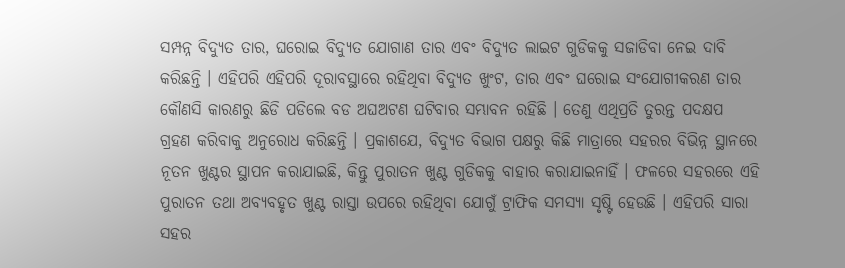ସମ୍ପନ୍ନ ବିଦ୍ୟୁତ ତାର, ଘରୋଇ ବିଦ୍ୟୁତ ଯୋଗାଣ ତାର ଏବଂ ବିଦ୍ୟୁତ ଲାଇଟ ଗୁଡିକକୁ ସଜାଡିବା ନେଇ ଦାବି କରିଛନ୍ତି । ଏହିପରି ଏହିପରି ଦୂରାବସ୍ଥାରେ ରହିଥିବା ବିଦ୍ୟୁତ ଖୁଂଟ, ତାର ଏବଂ ଘରୋଇ ସଂଯୋଗୀକରଣ ତାର କୌଣସି କାରଣରୁ ଛିଡି ପଡିଲେ ବଡ ଅଘଅଟଣ ଘଟିବାର ସମ୍ଭାବନ ରହିଛି । ତେଣୁ ଏଥିପ୍ରତି ତୁରନ୍ତ ପଦକ୍ଷପ ଗ୍ରହଣ କରିବାକୁ ଅନୁରୋଧ କରିଛନ୍ତି । ପ୍ରକାଶଯେ, ବିଦ୍ୟୁତ ବିଭାଗ ପକ୍ଷରୁ କିଛି ମାତ୍ରାରେ ସହରର ବିଭିନ୍ନ ସ୍ଥାନରେ ନୂତନ ଖୁଣ୍ଟର ସ୍ଥାପନ କରାଯାଇଛି, କିନ୍ତୁ ପୁରାତନ ଖୁଣ୍ଟ ଗୁଡିକକୁ ବାହାର କରାଯାଇନାହିଁ । ଫଳରେ ସହରରେ ଏହି ପୁରାତନ ତଥା ଅବ୍ୟବହୃତ ଖୁଣ୍ଟ ରାସ୍ତା ଉପରେ ରହିଥିବା ଯୋଗୁଁ ଟ୍ରାଫିକ ସମସ୍ୟା ସୃଷ୍ଟି ହେଉଛି । ଏହିପରି ସାରା ସହର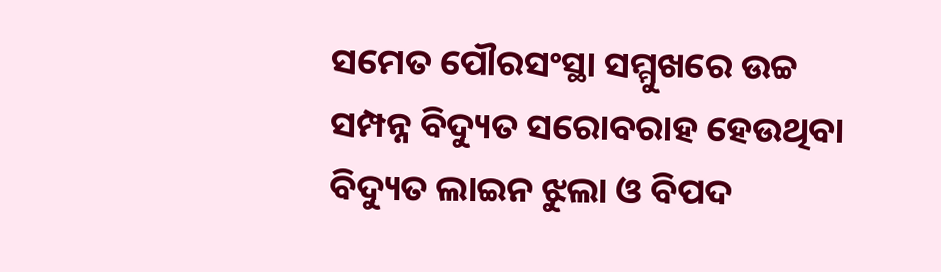ସମେତ ପୌରସଂସ୍ଥା ସମ୍ମୁଖରେ ଉଚ୍ଚ ସମ୍ପନ୍ନ ବିଦ୍ୟୁତ ସରୋବରାହ ହେଉଥିବା ବିଦ୍ୟୁତ ଲାଇନ ଝୁଲା ଓ ବିପଦ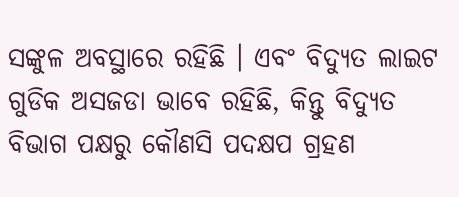ସଙ୍କୁଳ ଅବସ୍ଥାରେ ରହିଛି । ଏବଂ ବିଦ୍ୟୁତ ଲାଇଟ ଗୁଡିକ ଅସଜଡା ଭାବେ ରହିଛି, କିନ୍ତୁ ବିଦ୍ୟୁତ ବିଭାଗ ପକ୍ଷରୁ କୌଣସି ପଦକ୍ଷପ ଗ୍ରହଣ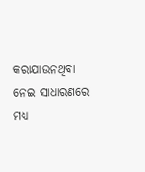କରାଯାଉନଥିବା ନେଇ ସାଧାରଣରେ ମଧ୍ୟ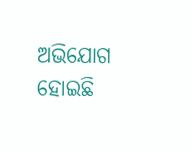ଅଭିଯୋଗ ହୋଇଛି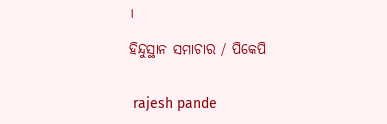।

ହିନ୍ଦୁସ୍ଥାନ ସମାଚାର / ପିକେପି


 rajesh pande